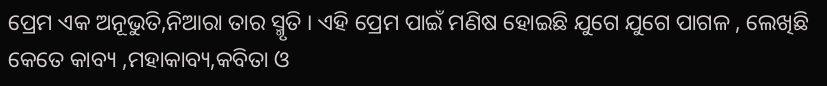ପ୍ରେମ ଏକ ଅନୂଭୁତି,ନିଆରା ତାର ସ୍ମୃତି । ଏହି ପ୍ରେମ ପାଇଁ ମଣିଷ ହୋଇଛି ଯୁଗେ ଯୁଗେ ପାଗଳ , ଲେଖିଛି କେତେ କାବ୍ୟ ,ମହାକାବ୍ୟ,କବିତା ଓ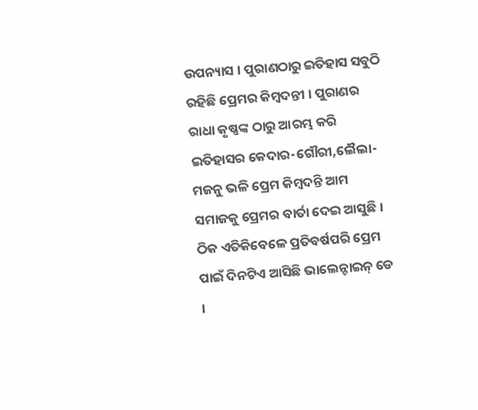ଉପନ୍ୟାସ । ପୁରାଣଠାରୁ ଇତିହାସ ସବୁଠି ରହିଛି ପ୍ରେମର କିମ୍ବଦନ୍ତୀ । ପୁରାଣର ରାଧା କୃଷ୍ଣଙ୍କ ଠାରୁ ଆରମ୍ଭ କରି ଇତିହାସର କେଦାର-ଗୌରୀ,ଲୈଲା-ମଜନୁ ଭଳି ପ୍ରେମ କିମ୍ବଦନ୍ତି ଆମ ସମାଜକୁ ପ୍ରେମର ବାର୍ତା ଦେଇ ଆସୁଛି । ଠିକ ଏତିକିବେଳେ ପ୍ରତିବର୍ଷପରି ପ୍ରେମ ପାଇଁ ଦିନଟିଏ ଆସିଛି ଭାଲେନ୍ଟାଇନ୍ ଡେ ।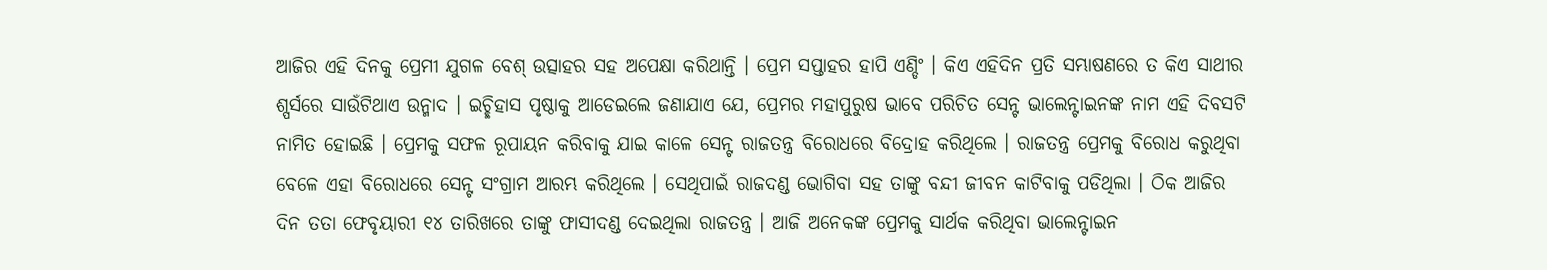ଆଜିର ଏହି ଦିନକୁ ପ୍ରେମୀ ଯୁଗଳ ବେଶ୍ ଉତ୍ସାହର ସହ ଅପେକ୍ଷା କରିଥାନ୍ତି । ପ୍ରେମ ସପ୍ତାହର ହାପି ଏଣ୍ଡିଂ । କିଏ ଏହିଦିନ ପ୍ରତି ସମ୍ଭାଷଣରେ ତ କିଏ ସାଥୀର ଶ୍ପର୍ସରେ ସାଉଁଟିଥାଏ ଉନ୍ମାଦ । ଇଚ୍ଛିହାସ ପୃଷ୍ଠାକୁ ଆଡେଇଲେ ଜଣାଯାଏ ଯେ, ପ୍ରେମର ମହାପୁରୁଷ ଭାବେ ପରିଚିତ ସେନ୍ଟ ଭାଲେନ୍ଟାଇନଙ୍କ ନାମ ଏହି ଦିବସଟି ନାମିତ ହୋଇଛି । ପ୍ରେମକୁ ସଫଳ ରୂପାୟନ କରିବାକୁ ଯାଇ କାଳେ ସେନ୍ଟ ରାଜତନ୍ତ୍ର ବିରୋଧରେ ବିଦ୍ରୋହ କରିଥିଲେ । ରାଜତନ୍ତ୍ର ପ୍ରେମକୁ ବିରୋଧ କରୁଥିବା ବେଳେ ଏହା ବିରୋଧରେ ସେନ୍ଟ ସଂଗ୍ରାମ ଆରମ୍ଭ କରିଥିଲେ । ସେଥିପାଇଁ ରାଜଦଣ୍ଡ ଭୋଗିବା ସହ ତାଙ୍କୁ ବନ୍ଦୀ ଜୀବନ କାଟିବାକୁ ପଡିଥିଲା । ଠିକ ଆଜିର ଦିନ ତତା ଫେବୃୟାରୀ ୧୪ ତାରିଖରେ ତାଙ୍କୁ ଫାସୀଦଣ୍ଡ ଦେଇଥିଲା ରାଜତନ୍ତ୍ର । ଆଜି ଅନେକଙ୍କ ପ୍ରେମକୁ ସାର୍ଥକ କରିଥିବା ଭାଲେନ୍ଟାଇନ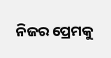ନିଜର ପ୍ରେମକୁ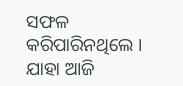ସଫଳ କରିପାରିନଥିଲେ । ଯାହା ଆଜି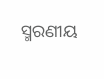ସ୍ମରଣୀୟ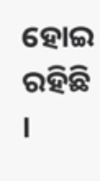ହୋଇ ରହିଛି ।